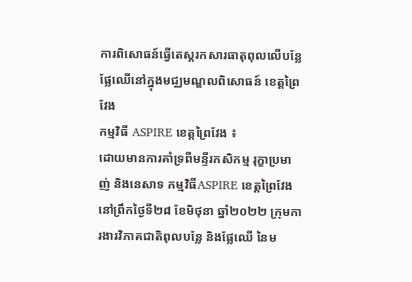ការពិសោធន៍ធ្វើតេស្តរកសារធាតុពុលលើបន្លែ ផ្លែឈើនៅក្នុងមជ្ឈមណ្ឌលពិសោធន៍ ខេត្តព្រៃវែង
កម្មវិធី ASPIRE ខេត្តព្រៃវែង ៖
ដោយមានការគាំទ្រពីមន្ទីរកសិកម្ម រុក្ខាប្រមាញ់ និងនេសាទ កម្មវិធីASPIRE ខេត្តព្រៃវែង នៅព្រឹកថ្ងៃទី២៨ ខែមិថុនា ឆ្នាំ២០២២ ក្រុមការងារវិភាគជាតិពុលបន្លែ និងផ្លែឈើ នៃម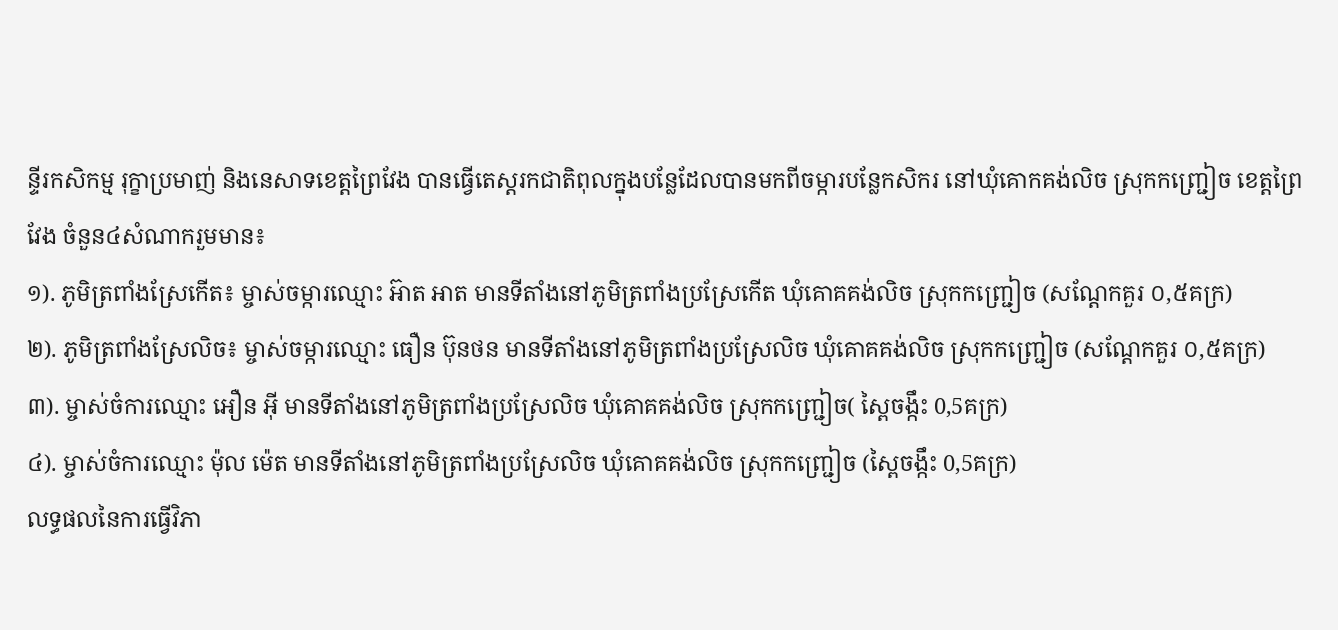ន្ទីរកសិកម្ម រុក្ខាប្រមាញ់ និងនេសាទខេត្តព្រៃវែង បានធ្វើតេស្តរកជាតិពុលក្នុងបន្លែដែលបានមកពីចម្ការបន្លែកសិករ នៅឃុំគោកគង់លិច ស្រុកកញ្ជ្រៀច ខេត្តព្រៃវែង ចំនួន៤សំណាករួមមាន៖
១). ភូមិត្រពាំងស្រែកើត៖ ម្ចាស់ចម្ការឈ្មោះ អ៊ាត អាត មានទីតាំងនៅភូមិត្រពាំងប្រស្រែកើត ឃុំគោគគង់លិច ស្រុកកញ្ជ្រៀច (សណ្ដែកគួរ ០,៥គក្រ)
២). ភូមិត្រពាំងស្រែលិច៖ ម្ចាស់ចម្ការឈ្មោះ ធឿន ប៊ុនថន មានទីតាំងនៅភូមិត្រពាំងប្រស្រែលិច ឃុំគោគគង់លិច ស្រុកកញ្ជ្រៀច (សណ្ដែកគួរ ០,៥គក្រ)
៣). ម្ចាស់ចំការឈ្មោះ អឿន អ៊ី មានទីតាំងនៅភូមិត្រពាំងប្រស្រែលិច ឃុំគោគគង់លិច ស្រុកកញ្ជ្រៀច( ស្ពៃចង្កឹះ 0,5គក្រ)
៤). ម្ចាស់ចំការឈ្មោះ ម៉ុល ម៉េត មានទីតាំងនៅភូមិត្រពាំងប្រស្រែលិច ឃុំគោគគង់លិច ស្រុកកញ្ជ្រៀច (ស្ពៃចង្កឹះ 0,5គក្រ)
លទ្ធផលនៃការធ្វើវិភា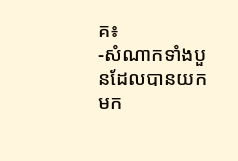គ៖
-សំណាកទាំងបួនដែលបានយកមក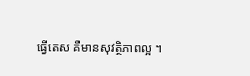ធ្វើតេស គឺមានសុវត្ថិភាពល្អ ។